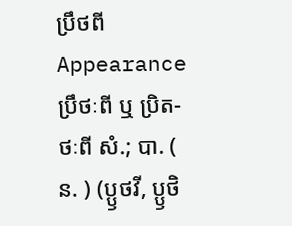ប្រឹថពី
Appearance
ប្រឹថៈពី ឬ ប្រិត-ថៈពី សំ.; បា. ( ន. ) (ប្ឫថវី, ប្ឫថិ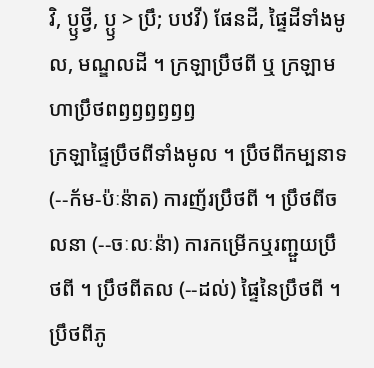វិ, ប្ឫថ្វី, ប្ឫ > ប្រឹ; បឋវី) ផែនដី, ផ្ទៃដីទាំងមូល, មណ្ឌលដី ។ ក្រឡាប្រឹថពី ឬ ក្រឡាមហាប្រឹថពឭឭឭឭឭឭ
ក្រឡាផ្ទៃប្រឹថពីទាំងមូល ។ ប្រឹថពីកម្បនាទ (--ក័ម-ប៉ៈន៉ាត) ការញ័រប្រឹថពី ។ ប្រឹថពីចលនា (--ចៈលៈន៉ា) ការកម្រើកឬរញ្ជួយប្រឹថពី ។ ប្រឹថពីតល (--ដល់) ផ្ទៃនៃប្រឹថពី ។ ប្រឹថពីភូ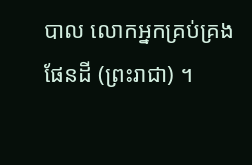បាល លោកអ្នកគ្រប់គ្រងផែនដី (ព្រះរាជា) ។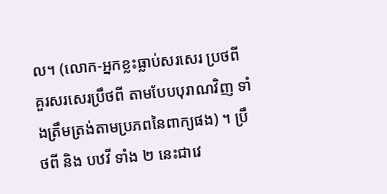ល។ (លោក-អ្នកខ្លះធ្លាប់សរសេរ ប្រថពី គួរសរសេរប្រឹថពី តាមបែបបុរាណវិញ ទាំងត្រឹមត្រង់តាមប្រភពនៃពាក្យផង) ។ ប្រឹថពី និង បឋវី ទាំង ២ នេះជាវេ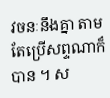វចនៈនឹងគ្នា តាមតែប្រើសព្ទណាក៏បាន ។ ស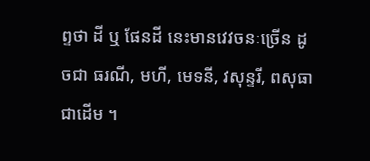ព្ទថា ដី ឬ ផែនដី នេះមានវេវចនៈច្រើន ដូចជា ធរណី, មហី, មេទនី, វសុន្ទរី, ពសុធា ជាដើម ។